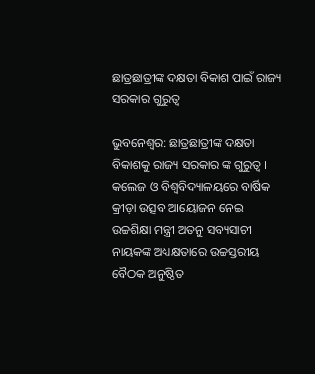ଛାତ୍ରଛାତ୍ରୀଙ୍କ ଦକ୍ଷତା ବିକାଶ ପାଇଁ ରାଜ୍ୟ ସରକାର ଗୁରୁତ୍ୱ

ଭୁବନେଶ୍ୱର: ଛାତ୍ରଛାତ୍ରୀଙ୍କ ଦକ୍ଷତା ବିକାଶକୁ ରାଜ୍ୟ ସରକାର ଙ୍କ ଗୁରୁତ୍ବ । କଲେଜ ଓ ବିଶ୍ବବିଦ୍ୟାଳୟରେ ବାର୍ଷିକ କ୍ରୀଡ଼ା ଉତ୍ସବ ଆୟୋଜନ ନେଇ ଉଚ୍ଚଶିକ୍ଷା ମନ୍ତ୍ରୀ ଅତନୁ ସବ୍ୟସାଚୀ ନାୟକଙ୍କ ଅଧ୍ୟକ୍ଷତାରେ ଉଚ୍ଚସ୍ତରୀୟ ବୈଠକ ଅନୁଷ୍ଠିତ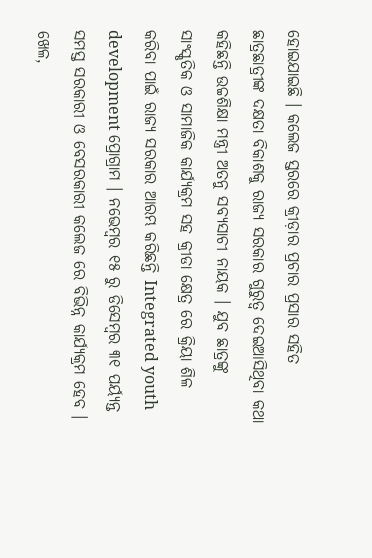ହୋଇଯାଇଛି । କଲେଜ ସ୍ତରରେ କ୍ରୀଡ଼ାର ପ୍ରଚାର ପ୍ରସାର ସହିତ ଛାତ୍ରଛାତ୍ରୀଙ୍କ ଦକ୍ଷତା ବିକାଶକୁ ରାଜ୍ୟ ସରକାର ଗୁରୁତ୍ବ ଦେଇଆସିଥିବା କଥା କହିଛନ୍ତି ଉଚ୍ଚଶିକ୍ଷା ମନ୍ତ୍ରୀ ଅତନୁ ସବ୍ୟସାଚୀ ନାୟକ । ଯୁବ ଛାତ୍ରଙ୍କୁ ସାଂସ୍କୃତିକ ଓ ସାମାଜିକ କାର୍ଯ୍ୟକ୍ରମ ସହ କ୍ରୀଡା କ୍ଷେତ୍ର ରେ କ୍ରିୟା ଶିଳ କରିବା ପାଇଁ ରାଜ୍ୟ ସରକାର ଆରମ୍ଭ କରିଛନ୍ତି Integrated youth development ପ୍ରୋଗ୍ରାମ । ନଭେମ୍ବର ୧୫ ରୁ ଡିସେମ୍ବର ୩୧ ପର୍ୟ୍ୟନ୍ତ ସମସ୍ତ ସରକାରୀ ଓ ବେସରକାରୀ କଲେଜ ରେ ବିଭିନ୍ନ କାର୍ଯ୍ୟକ୍ରମ ହେବ । ଖେଳ,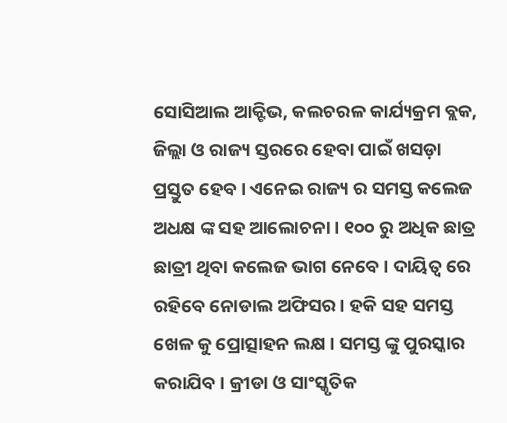ସୋସିଆଲ ଆକ୍ଟିଭ, କଲଚରଳ କାର୍ଯ୍ୟକ୍ରମ ବ୍ଲକ, ଜିଲ୍ଲା ଓ ରାଜ୍ୟ ସ୍ତରରେ ହେବା ପାଇଁ ଖସଡ଼ା ପ୍ରସ୍ତୁତ ହେବ । ଏନେଇ ରାଜ୍ୟ ର ସମସ୍ତ କଲେଜ ଅଧକ୍ଷ ଙ୍କ ସହ ଆଲୋଚନା । ୧୦୦ ରୁ ଅଧିକ ଛାତ୍ର ଛାତ୍ରୀ ଥିବା କଲେଜ ଭାଗ ନେବେ । ଦାୟିତ୍ୱ ରେ ରହିବେ ନୋଡାଲ ଅଫିସର । ହକି ସହ ସମସ୍ତ ଖେଳ କୁ ପ୍ରୋତ୍ସାହନ ଲକ୍ଷ । ସମସ୍ତ ଙ୍କୁ ପୁରସ୍କାର କରାଯିବ । କ୍ରୀଡା ଓ ସାଂସ୍କୃତିକ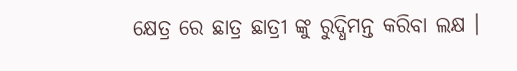କ୍ଷେତ୍ର ରେ ଛାତ୍ର ଛାତ୍ରୀ ଙ୍କୁ ରୁଦ୍ଧିମନ୍ତ କରିବା ଲକ୍ଷ ।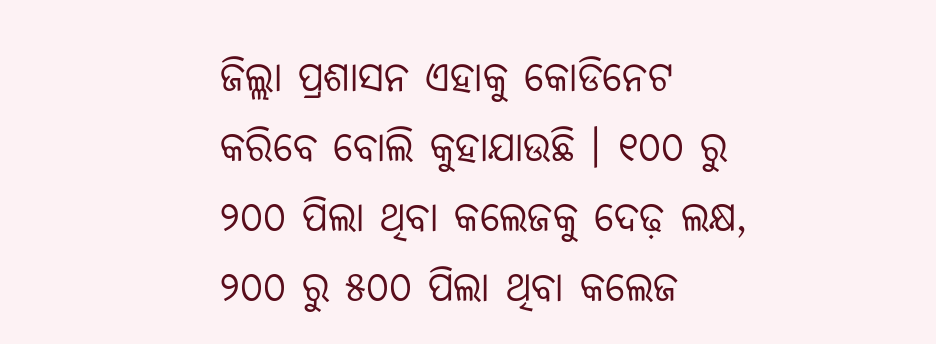ଜିଲ୍ଲା ପ୍ରଶାସନ ଏହାକୁ କୋଡିନେଟ କରିବେ ବୋଲି କୁହାଯାଉଛି । ୧୦୦ ରୁ ୨୦୦ ପିଲା ଥିବା କଲେଜକୁ ଦେଢ଼ ଲକ୍ଷ, ୨୦୦ ରୁ ୫୦୦ ପିଲା ଥିବା କଲେଜ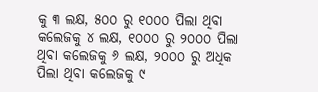କୁ ୩ ଲକ୍ଷ, ୫୦୦ ରୁ ୧୦୦୦ ପିଲା ଥିବା କଲେଜକୁ ୪ ଲକ୍ଷ, ୧୦୦୦ ରୁ ୨୦୦୦ ପିଲା ଥିବା କଲେଜକୁ ୬ ଲକ୍ଷ, ୨୦୦୦ ରୁ ଅଧିକ ପିଲା ଥିବା କଲେଜକୁ ୯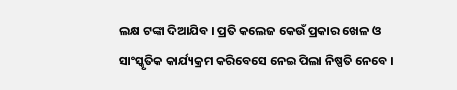ଲକ୍ଷ ଟଙ୍କା ଦିଆଯିବ । ପ୍ରତି କଲେଜ କେଉଁ ପ୍ରକାର ଖେଳ ଓ ସାଂସ୍କୃତିକ କାର୍ଯ୍ୟକ୍ରମ କରିବେସେ ନେଇ ପିଲା ନିଷ୍ପତି ନେବେ ।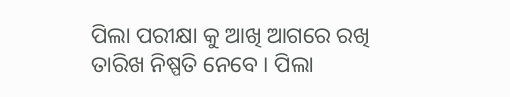ପିଲା ପରୀକ୍ଷା କୁ ଆଖି ଆଗରେ ରଖି ତାରିଖ ନିଷ୍ପତି ନେବେ । ପିଲା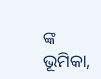ଙ୍କ ଭୂମିକା,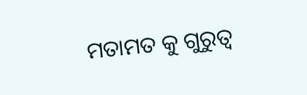ମତାମତ କୁ ଗୁରୁତ୍ୱ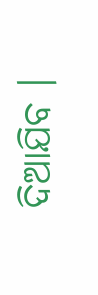ଦିଆଯିବ ।